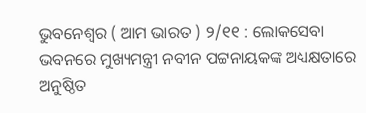ଭୁବନେଶ୍ୱର ( ଆମ ଭାରତ ) ୨/୧୧ : ଲୋକସେବା ଭବନରେ ମୁଖ୍ୟମନ୍ତ୍ରୀ ନବୀନ ପଟ୍ଟନାୟକଙ୍କ ଅଧ୍ୟକ୍ଷତାରେ ଅନୁଷ୍ଠିତ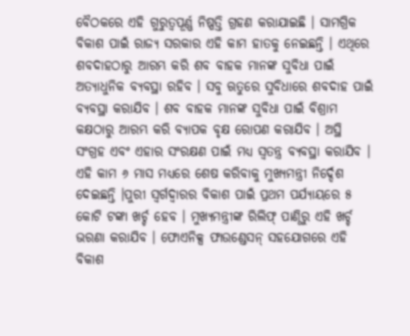ବୈଠକରେ ଏହି ଗୁରୁତ୍ୱପୂର୍ଣ୍ଣ ନିଷ୍ପତ୍ତି ଗ୍ରହଣ କରାଯାଇଛି । ସାମଗ୍ରିକ ବିକାଶ ପାଇଁ ରାଜ୍ୟ ସରକାର ଏହି କାମ ହାତକୁ ନେଇଛନ୍ତି । ଏଥିରେ ଶବଦାହଠାରୁ ଆରମ୍ଭ କରି ଶବ ବାହକ ମାନଙ୍କ ସୁବିଧା ପାଇଁ ଅତ୍ୟାଧୁନିକ ବ୍ୟବସ୍ଥା ରହିବ । ସବୁ ଋତୁରେ ସୁବିଧାରେ ଶବଦାହ ପାଇଁ ବ୍ୟବସ୍ଥା କରାଯିବ । ଶବ ବାହକ ମାନଙ୍କ ସୁବିଧା ପାଇଁ ବିଶ୍ରାମ କକ୍ଷଠାରୁ ଆରମ୍ଭ କରି ବ୍ୟାପକ ବୃକ୍ଷ ରୋପଣ କରାଯିବ । ଅସ୍ଥି ସଂଗ୍ରହ ଏବଂ ଏହାର ସଂରକ୍ଷଣ ପାଇଁ ମଧ୍ୟ ସ୍ୱତନ୍ତ୍ର ବ୍ୟବସ୍ଥା କରାଯିବ । ଏହି କାମ ୬ ମାସ ମଧ୍ୟରେ ଶେଷ କରିବାକୁ ମୁଖ୍ୟମନ୍ତ୍ରୀ ନିର୍ଦ୍ଦେଶ ଦେଇଛନ୍ତି ।ପୁରୀ ସ୍ୱର୍ଗଦ୍ୱାରର ବିକାଶ ପାଇଁ ପ୍ରଥମ ପର୍ଯ୍ୟାୟରେ ୫ କୋଟି ଟଙ୍କା ଖର୍ଚ୍ଚ ହେବ । ମୁଖ୍ୟମନ୍ତ୍ରୀଙ୍କ ରିଲିଫ୍ ପାଣ୍ଠିରୁ ଏହି ଖର୍ଚ୍ଚ ଭରଣା କରାଯିବ । ଫୋଏନିକ୍ସ ଫାଉଣ୍ଡେସନ୍ ସହଯୋଗରେ ଏହି ବିକାଶ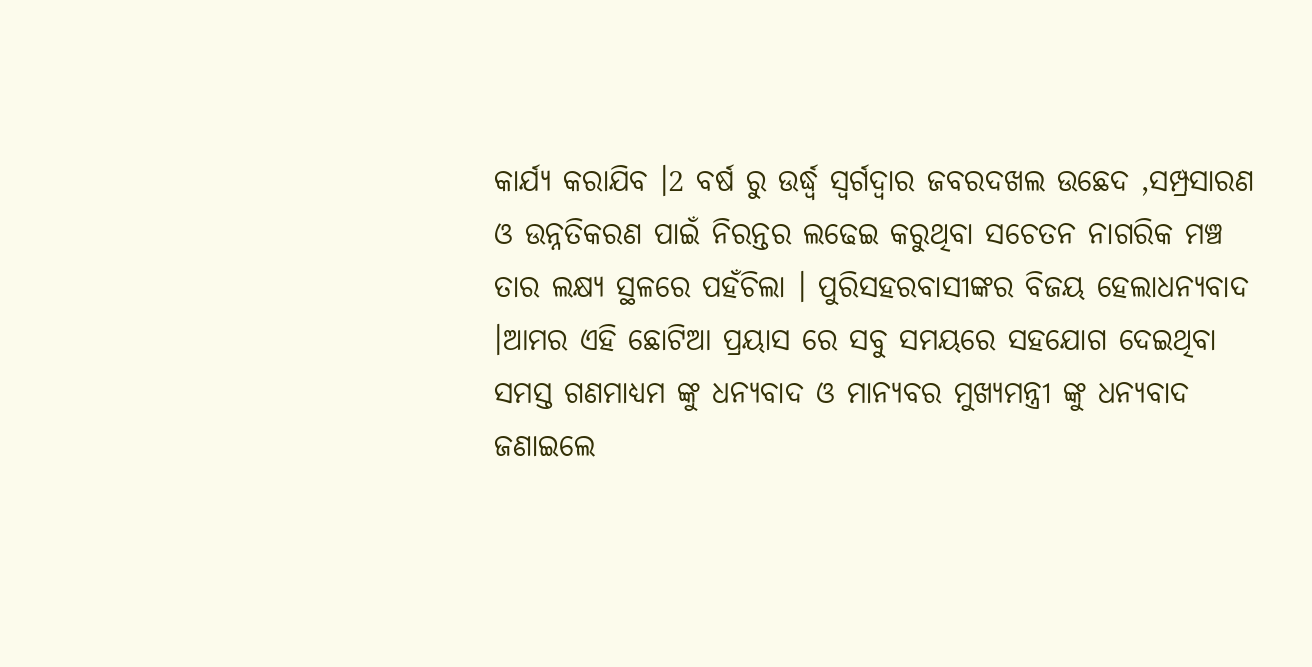କାର୍ଯ୍ୟ କରାଯିବ ।2 ବର୍ଷ ରୁ ଉର୍ଦ୍ଧ୍ବ ସ୍ଵର୍ଗଦ୍ୱାର ଜବରଦଖଲ ଉଛେଦ ,ସମ୍ପ୍ରସାରଣ ଓ ଉନ୍ନତିକରଣ ପାଇଁ ନିରନ୍ତର ଲଢେଇ କରୁଥିବା ସଚେତନ ନାଗରିକ ମଞ୍ଚ ତାର ଲକ୍ଷ୍ୟ ସ୍ଥଳରେ ପହଁଚିଲା । ପୁରିସହରବାସୀଙ୍କର ବିଜୟ ହେଲାଧନ୍ୟବାଦ ।ଆମର ଏହି ଛୋଟିଆ ପ୍ରୟାସ ରେ ସବୁ ସମୟରେ ସହଯୋଗ ଦେଇଥିବା ସମସ୍ତ ଗଣମାଧ୍ୟମ ଙ୍କୁ ଧନ୍ୟବାଦ ଓ ମାନ୍ୟବର ମୁଖ୍ୟମନ୍ତ୍ରୀ ଙ୍କୁ ଧନ୍ୟବାଦ ଜଣାଇଲେ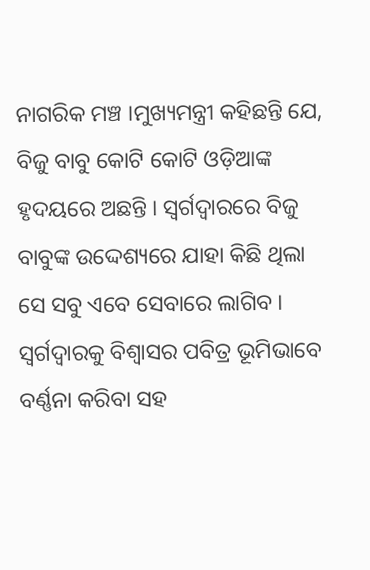ନାଗରିକ ମଞ୍ଚ ।ମୁଖ୍ୟମନ୍ତ୍ରୀ କହିଛନ୍ତି ଯେ, ବିଜୁ ବାବୁ କୋଟି କୋଟି ଓଡ଼ିଆଙ୍କ ହୃଦୟରେ ଅଛନ୍ତି । ସ୍ୱର୍ଗଦ୍ୱାରରେ ବିଜୁ ବାବୁଙ୍କ ଉଦ୍ଦେଶ୍ୟରେ ଯାହା କିଛି ଥିଲା ସେ ସବୁ ଏବେ ସେବାରେ ଲାଗିବ । ସ୍ୱର୍ଗଦ୍ୱାରକୁ ବିଶ୍ୱାସର ପବିତ୍ର ଭୂମିଭାବେ ବର୍ଣ୍ଣନା କରିବା ସହ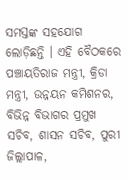ସମସ୍ତଙ୍କ ସହଯୋଗ ଲୋଡ଼ିଛନ୍ତି । ଏହି ବୈଠକରେ ପଞ୍ଚାୟତିରାଜ ମନ୍ତ୍ରୀ, କ୍ରିଡା ମନ୍ତ୍ରୀ, ଉନ୍ନୟନ କମିଶନର, ବିଭିନ୍ନ ବିଭାଗର ପ୍ରମୁଖ ସଚିବ, ଶାସନ ସଚିବ, ପୁରୀ ଜିଲ୍ଲାପାଳ,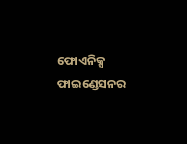ଫୋଏନିକ୍ସ ଫାଇଣ୍ଡେସନର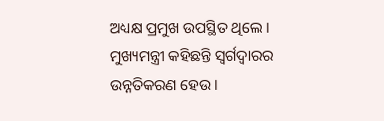ଅଧ୍ୟକ୍ଷ ପ୍ରମୁଖ ଉପସ୍ଥିତ ଥିଲେ ।
ମୁଖ୍ୟମନ୍ତ୍ରୀ କହିଛନ୍ତି ସ୍ୱର୍ଗଦ୍ୱାରର ଉନ୍ନତିକରଣ ହେଉ ।